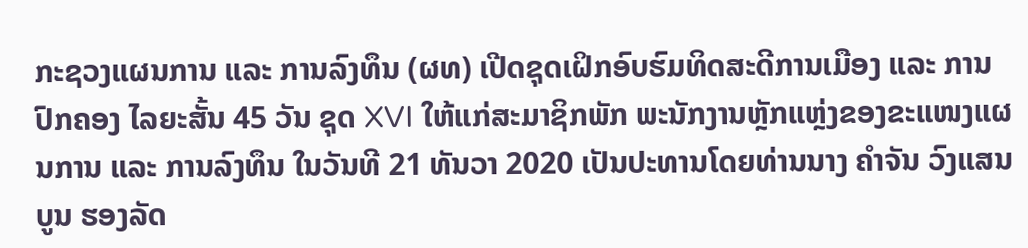ກະຊວງແຜນການ ແລະ ການລົງທຶນ (ຜທ) ເປີດຊຸດເຝິກອົບຮົມທິດສະດີການເມືອງ ແລະ ການປົກຄອງ ໄລຍະສັ້ນ 45 ວັນ ຊຸດ XVI ໃຫ້ແກ່ສະມາຊິກພັກ ພະນັກງານຫຼັກແຫຼ່ງຂອງຂະແໜງແຜນການ ແລະ ການລົງທຶນ ໃນວັນທີ 21 ທັນວາ 2020 ເປັນປະທານໂດຍທ່ານນາງ ຄຳຈັນ ວົງແສນບູນ ຮອງລັດ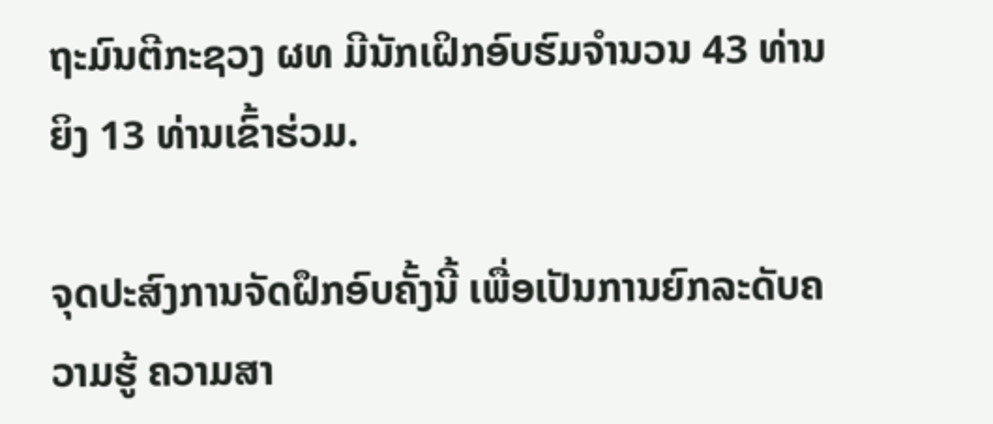ຖະມົນຕີກະຊວງ ຜທ ມີນັກເຝິກອົບຮົມຈຳນວນ 43 ທ່ານ ຍິງ 13 ທ່ານເຂົ້າຮ່ວມ.

ຈຸດປະສົງການຈັດຝຶກອົບຄັ້ງນີ້ ເພື່ອເປັນການຍົກລະດັບຄວາມຮູ້ ຄວາມສາ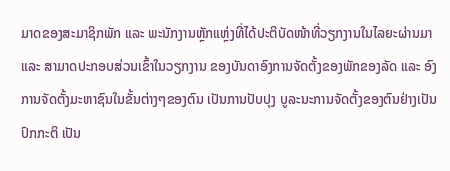ມາດຂອງສະມາຊິກພັກ ແລະ ພະນັກງານຫຼັກແຫຼ່ງທີ່ໄດ້ປະຕິບັດໜ້າທີ່ວຽກງານໃນໄລຍະຜ່ານມາ ແລະ ສາມາດປະກອບສ່ວນເຂົ້າໃນວຽກງານ ຂອງບັນດາອົງການຈັດຕັ້ງຂອງພັກຂອງລັດ ແລະ ອົງການຈັດຕັ້ງມະຫາຊົນໃນຂັ້ນຕ່າງໆຂອງຕົນ ເປັນການປັບປຸງ ບູລະນະການຈັດຕັ້ງຂອງຕົນຢ່າງເປັນປົກກະຕິ ເປັນ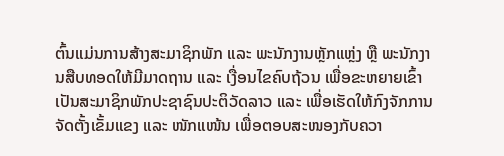ຕົ້ນແມ່ນການສ້າງສະມາຊິກພັກ ແລະ ພະນັກງານຫຼັກແຫຼ່ງ ຫຼື ພະນັກງານສືບທອດໃຫ້ມີມາດຖານ ແລະ ເງື່ອນໄຂຄົບຖ້ວນ ເພື່ອຂະຫຍາຍເຂົ້າເປັນສະມາຊິກພັກປະຊາຊົນປະຕິວັດລາວ ແລະ ເພື່ອເຮັດໃຫ້ກົງຈັກການຈັດຕັ້ງເຂັ້ມແຂງ ແລະ ໜັກແໜ້ນ ເພື່ອຕອບສະໜອງກັບຄວາ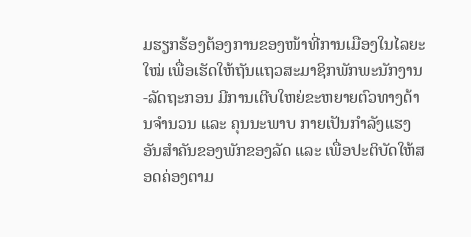ມຮຽກຮ້ອງຕ້ອງການຂອງໜ້າທີ່ການເມືອງໃນໄລຍະໃໝ່ ເພື່ອເຮັດໃຫ້ຖັນແຖວສະມາຊິກພັກພະນັກງານ-ລັດຖະກອນ ມີການເຕີບໃຫຍ່ຂະຫຍາຍຕົວທາງດ້ານຈຳນວນ ແລະ ຄຸນນະພາບ ກາຍເປັນກຳລັງແຮງອັນສຳຄັນຂອງພັກຂອງລັດ ແລະ ເພື່ອປະຕິບັດໃຫ້ສອດຄ່ອງຕາມ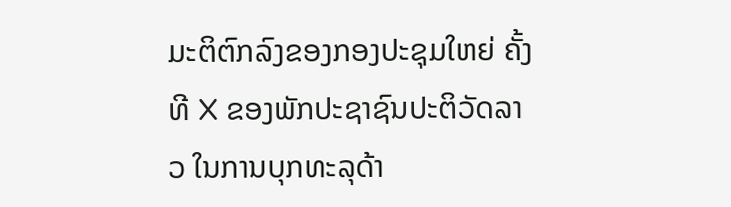ມະຕິຕົກລົງຂອງກອງປະຊຸມໃຫຍ່ ຄັ້ງທີ X ຂອງພັກປະຊາຊົນປະຕິວັດລາວ ໃນການບຸກທະລຸດ້າ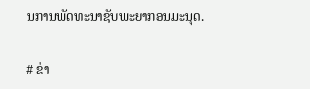ນການພັດທະນາຊັບພະຍາກອນມະນຸດ.

# ຂ່າ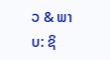ວ & ພາບ: ຊິ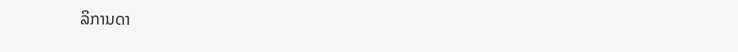ລິການດາ